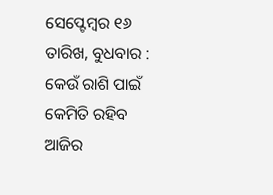ସେପ୍ଟେମ୍ବର ୧୬ ତାରିଖ, ବୁଧବାର : କେଉଁ ରାଶି ପାଇଁ କେମିତି ରହିବ ଆଜିର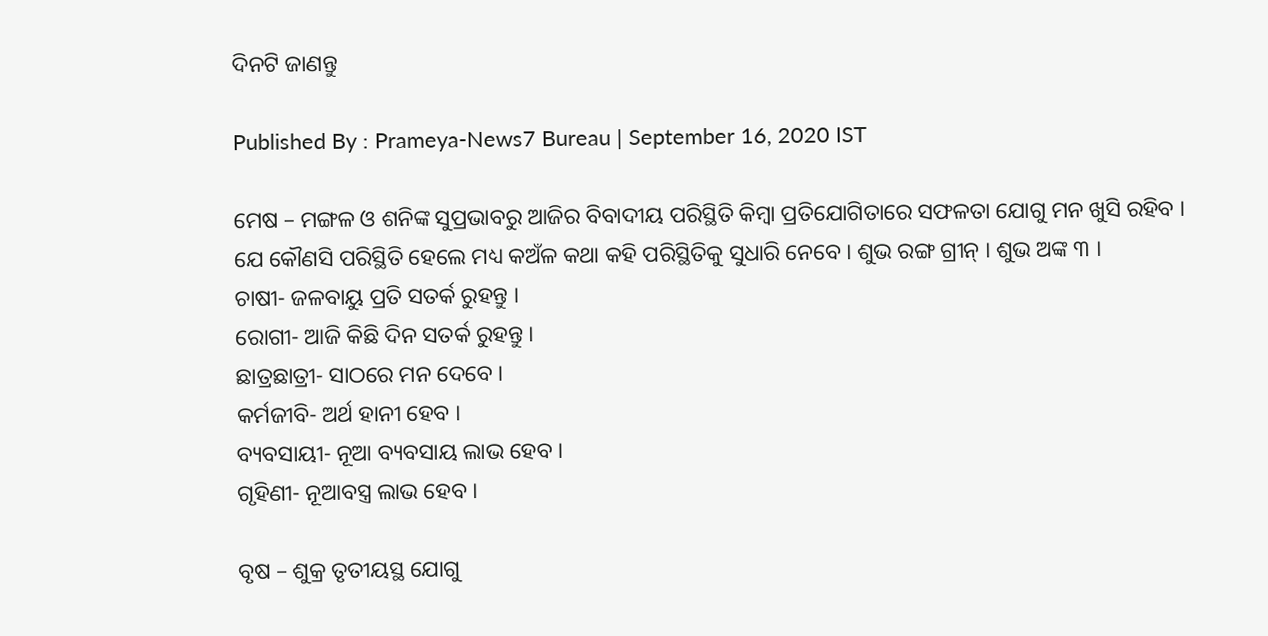ଦିନଟି ଜାଣନ୍ତୁ

Published By : Prameya-News7 Bureau | September 16, 2020 IST

ମେଷ – ମଙ୍ଗଳ ଓ ଶନିଙ୍କ ସୁପ୍ରଭାବରୁ ଆଜିର ବିବାଦୀୟ ପରିସ୍ଥିତି କିମ୍ବା ପ୍ରତିଯୋଗିତାରେ ସଫଳତା ଯୋଗୁ ମନ ଖୁସି ରହିବ । ଯେ କୌଣସି ପରିସ୍ଥିତି ହେଲେ ମଧ୍ୟ କଅଁଳ କଥା କହି ପରିସ୍ଥିତିକୁ ସୁଧାରି ନେବେ । ଶୁଭ ରଙ୍ଗ ଗ୍ରୀନ୍ । ଶୁଭ ଅଙ୍କ ୩ ।
ଚାଷୀ- ଜଳବାୟୁ ପ୍ରତି ସତର୍କ ରୁହନ୍ତୁ ।
ରୋଗୀ- ଆଜି କିଛି ଦିନ ସତର୍କ ରୁହନ୍ତୁ ।
ଛାତ୍ରଛାତ୍ରୀ- ସାଠରେ ମନ ଦେବେ ।
କର୍ମଜୀବି- ଅର୍ଥ ହାନୀ ହେବ ।
ବ୍ୟବସାୟୀ- ନୂଆ ବ୍ୟବସାୟ ଲାଭ ହେବ ।
ଗୃହିଣୀ- ନୂଆବସ୍ତ୍ର ଲାଭ ହେବ ।

ବୃଷ – ଶୁକ୍ର ତୃତୀୟସ୍ଥ ଯୋଗୁ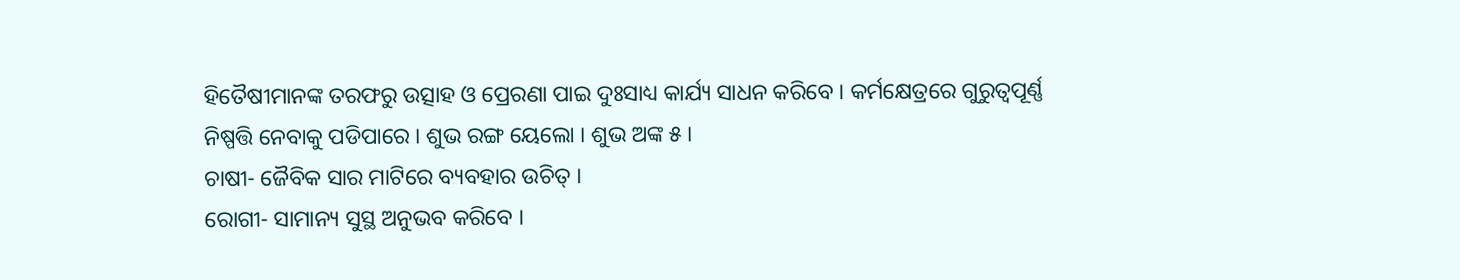ହିତୈଷୀମାନଙ୍କ ତରଫରୁ ଉତ୍ସାହ ଓ ପ୍ରେରଣା ପାଇ ଦୁଃସାଧ୍ୟ କାର୍ଯ୍ୟ ସାଧନ କରିବେ । କର୍ମକ୍ଷେତ୍ରରେ ଗୁରୁତ୍ୱପୂର୍ଣ୍ଣ ନିଷ୍ପତ୍ତି ନେବାକୁ ପଡିପାରେ । ଶୁଭ ରଙ୍ଗ ୟେଲୋ । ଶୁଭ ଅଙ୍କ ୫ ।
ଚାଷୀ- ଜୈବିକ ସାର ମାଟିରେ ବ୍ୟବହାର ଉଚିତ୍ ।
ରୋଗୀ- ସାମାନ୍ୟ ସୁସ୍ଥ ଅନୁଭବ କରିବେ ।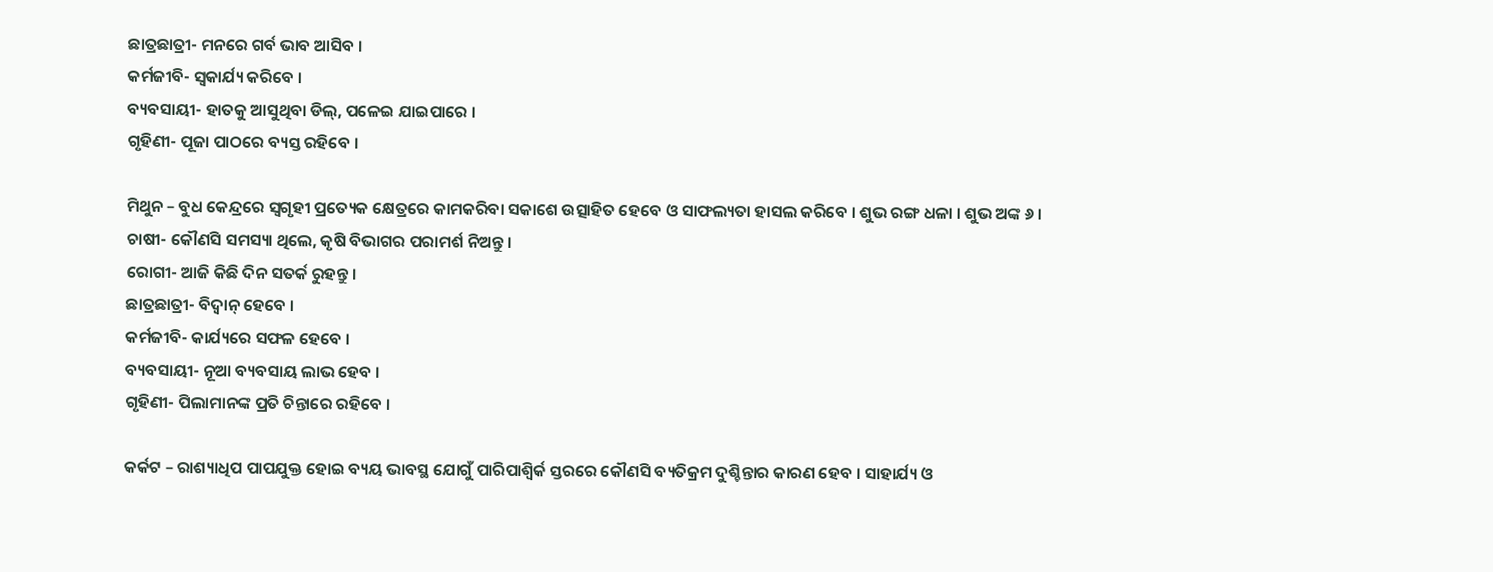ଛାତ୍ରଛାତ୍ରୀ- ମନରେ ଗର୍ବ ଭାବ ଆସିବ ।
କର୍ମଜୀବି- ସ୍ୱକାର୍ଯ୍ୟ କରିବେ ।
ବ୍ୟବସାୟୀ- ହାତକୁ ଆସୁଥିବା ଡିଲ୍‌, ପଳେଇ ଯାଇପାରେ ।
ଗୃହିଣୀ- ପୂଜା ପାଠରେ ବ୍ୟସ୍ତ ରହିବେ ।

ମିଥୁନ – ବୁଧ କେନ୍ଦ୍ରରେ ସ୍ୱଗୃହୀ ପ୍ରତ୍ୟେକ କ୍ଷେତ୍ରରେ କାମକରିବା ସକାଶେ ଉତ୍ସାହିତ ହେବେ ଓ ସାଫଲ୍ୟତା ହାସଲ କରିବେ । ଶୁଭ ରଙ୍ଗ ଧଳା । ଶୁଭ ଅଙ୍କ ୬ ।
ଚାଷୀ- କୌଣସି ସମସ୍ୟା ଥିଲେ, କୃଷି ବିଭାଗର ପରାମର୍ଶ ନିଅନ୍ତୁ ।
ରୋଗୀ- ଆଜି କିଛି ଦିନ ସତର୍କ ରୁହନ୍ତୁ ।
ଛାତ୍ରଛାତ୍ରୀ- ବିଦ୍ୱାନ୍ ହେବେ ।
କର୍ମଜୀବି- କାର୍ଯ୍ୟରେ ସଫଳ ହେବେ ।
ବ୍ୟବସାୟୀ- ନୂଆ ବ୍ୟବସାୟ ଲାଭ ହେବ ।
ଗୃହିଣୀ- ପିଲାମାନଙ୍କ ପ୍ରତି ଚିନ୍ତାରେ ରହିବେ ।

କର୍କଟ – ରାଶ୍ୟାଧିପ ପାପଯୁକ୍ତ ହୋଇ ବ୍ୟୟ ଭାବସ୍ଥ ଯୋଗୁଁ ପାରିପାଶ୍ୱିର୍କ ସ୍ତରରେ କୌଣସି ବ୍ୟତିକ୍ରମ ଦୁଶ୍ଚିନ୍ତାର କାରଣ ହେବ । ସାହାର୍ଯ୍ୟ ଓ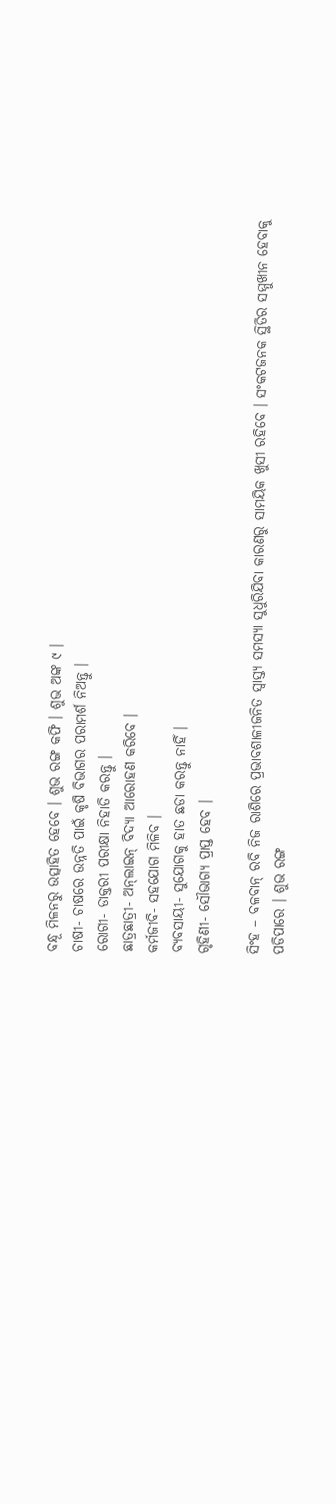ବନ୍ଧୂ ମିଳନରୁ ଉତ୍ସାହିତ ହେବେ । ଶୁଭ ରଙ୍ଗ କଫି । ଶୁଭ ଅଙ୍କ ୯ ।
ଚାଷୀ- ଚାଷରେ ଉନ୍ନତି ପାଇଁ କୃଷି ବିଭାଗର ପରାମର୍ଶ ନିଅନ୍ତୁ ।
ରୋଗୀ- ଡାକ୍ତରୀ ପରୀକ୍ଷା ନିହାତି କରନ୍ତୁ ।
ଛାତ୍ରଛାତ୍ରୀ- ଅନ୍‌ଲାଇନ୍ ବିଦ୍ୟା ଆରୋହଣ କରିବେ ।
କର୍ମଜୀବି- ସହଯୋଗ ମିଳିବ ।
ବ୍ୟବସାୟୀ- ସୁଯୋଗକୁ ହାତ ଛଡା କରନ୍ତୁ ନାହିଁ ।
ଗୃହିଣୀ- ସୌଭାଗ୍ୟ ପ୍ରାପ୍ତ ହେବ ।

ସିଂହ – ବଳବାନ୍ ରବି ନିଜ ରାଶିରେ ପ୍ରଭାବଶାଳୀଜନିତ ସ୍ୱାସ୍ତ୍ୟ ସମସ୍ୟା ସୁଧୁରିଯିବା କାରଣରୁ ସାମୟିକ ଖୁସୀ ରହିବେ । ସଂକଟଜନକ ସ୍ଥିତିର ସମ୍ମୁଖୀନ ହେବାକୁ ପଡିପାରେ । ଶୁଭ ରଙ୍ଗ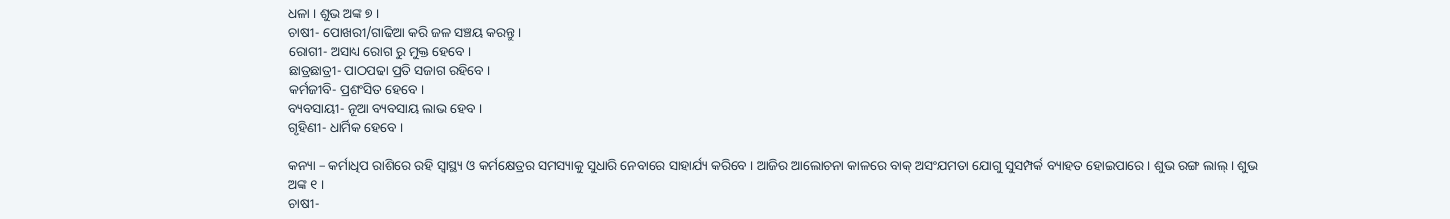ଧଳା । ଶୁଭ ଅଙ୍କ ୭ ।
ଚାଷୀ- ପୋଖରୀ/ଗାଢିଆ କରି ଜଳ ସଞ୍ଚୟ କରନ୍ତୁ ।
ରୋଗୀ- ଅସାଧ୍ୟ ରୋଗ ରୁ ମୁକ୍ତ ହେବେ ।
ଛାତ୍ରଛାତ୍ରୀ- ପାଠପଢା ପ୍ରତି ସଜାଗ ରହିବେ ।
କର୍ମଜୀବି- ପ୍ରଶଂସିତ ହେବେ ।
ବ୍ୟବସାୟୀ- ନୂଆ ବ୍ୟବସାୟ ଲାଭ ହେବ ।
ଗୃହିଣୀ- ଧାର୍ମିକ ହେବେ ।

କନ୍ୟା – କର୍ମାଧିପ ରାଶିରେ ରହି ସ୍ୱାସ୍ଥ୍ୟ ଓ କର୍ମକ୍ଷେତ୍ରର ସମସ୍ୟାକୁ ସୁଧାରି ନେବାରେ ସାହାର୍ଯ୍ୟ କରିବେ । ଆଜିର ଆଲୋଚନା କାଳରେ ବାକ୍ ଅସଂଯମତା ଯୋଗୁ ସୁସମ୍ପର୍କ ବ୍ୟାହତ ହୋଇପାରେ । ଶୁଭ ରଙ୍ଗ ଲାଲ୍ । ଶୁଭ ଅଙ୍କ ୧ ।
ଚାଷୀ-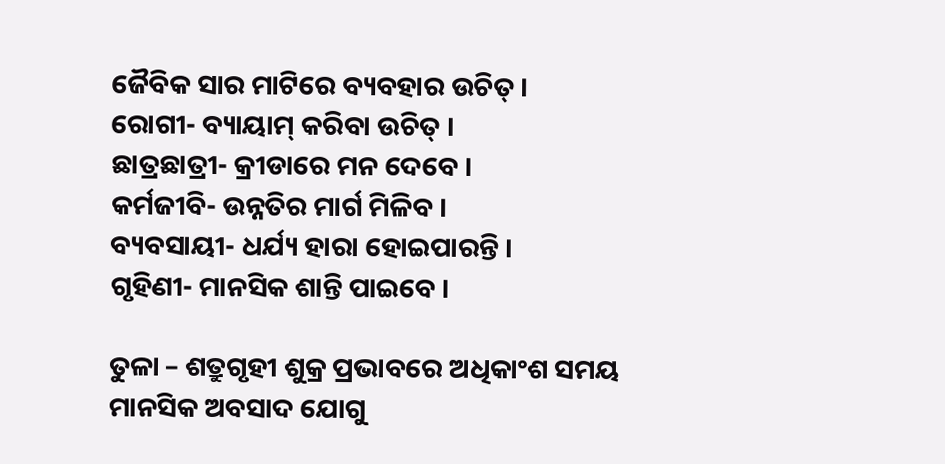ଜୈବିକ ସାର ମାଟିରେ ବ୍ୟବହାର ଉଚିତ୍ ।
ରୋଗୀ- ବ୍ୟାୟାମ୍ କରିବା ଉଚିତ୍ ।
ଛାତ୍ରଛାତ୍ରୀ- କ୍ରୀଡାରେ ମନ ଦେବେ ।
କର୍ମଜୀବି- ଉନ୍ନତିର ମାର୍ଗ ମିଳିବ ।
ବ୍ୟବସାୟୀ- ଧର୍ଯ୍ୟ ହାରା ହୋଇପାରନ୍ତି ।
ଗୃହିଣୀ- ମାନସିକ ଶାନ୍ତି ପାଇବେ ।

ତୁଳା – ଶତ୍ରୁଗୃହୀ ଶୁକ୍ର ପ୍ରଭାବରେ ଅଧିକାଂଶ ସମୟ ମାନସିକ ଅବସାଦ ଯୋଗୁ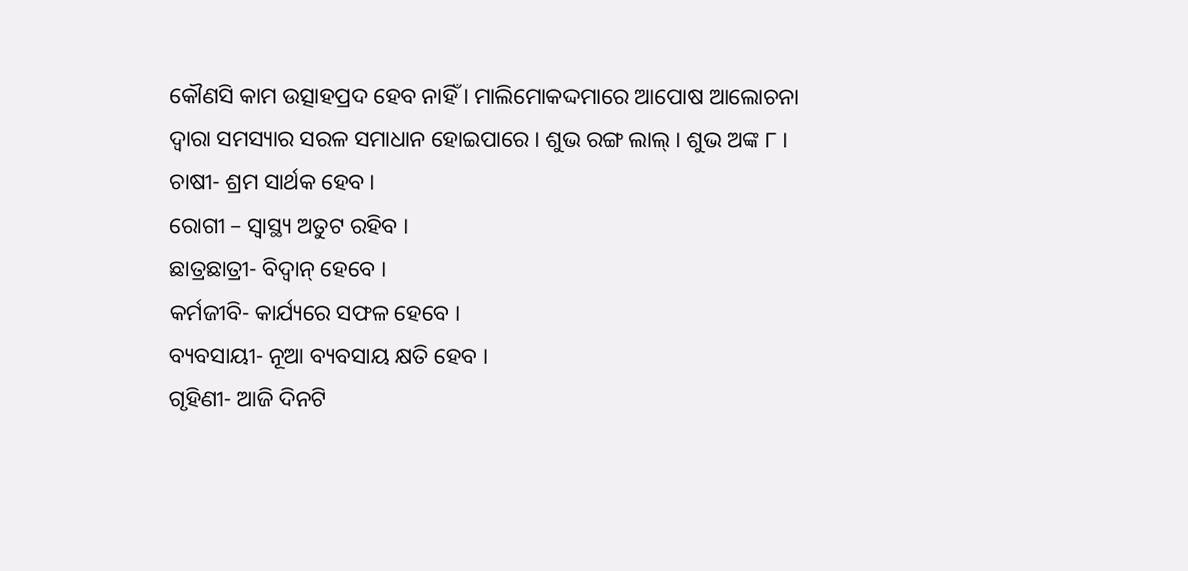କୌଣସି କାମ ଉତ୍ସାହପ୍ରଦ ହେବ ନାହିଁ । ମାଲିମୋକଦ୍ଦମାରେ ଆପୋଷ ଆଲୋଚନା ଦ୍ୱାରା ସମସ୍ୟାର ସରଳ ସମାଧାନ ହୋଇପାରେ । ଶୁଭ ରଙ୍ଗ ଲାଲ୍ । ଶୁଭ ଅଙ୍କ ୮ ।
ଚାଷୀ- ଶ୍ରମ ସାର୍ଥକ ହେବ ।
ରୋଗୀ – ସ୍ୱାସ୍ଥ୍ୟ ଅତୁଟ ରହିବ ।
ଛାତ୍ରଛାତ୍ରୀ- ବିଦ୍ୱାନ୍ ହେବେ ।
କର୍ମଜୀବି- କାର୍ଯ୍ୟରେ ସଫଳ ହେବେ ।
ବ୍ୟବସାୟୀ- ନୂଆ ବ୍ୟବସାୟ କ୍ଷତି ହେବ ।
ଗୃହିଣୀ- ଆଜି ଦିନଟି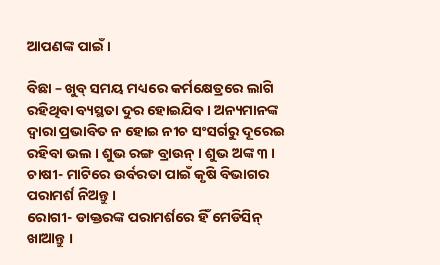ଆପଣଙ୍କ ପାଇଁ ।

ବିଛା – ଖୁବ୍ ସମୟ ମଧ୍ୟରେ କର୍ମକ୍ଷେତ୍ରରେ ଲାଗି ରହିଥିବା ବ୍ୟସ୍ଥତା ଦୁର ହୋଇଯିବ । ଅନ୍ୟମାନଙ୍କ ଦ୍ୱାରା ପ୍ରଭାବିତ ନ ହୋଇ ନୀଚ ସଂସର୍ଗରୁ ଦୂରେଇ ରହିବା ଭଲ । ଶୁଭ ରଙ୍ଗ ବ୍ରାଉନ୍ । ଶୁଭ ଅଙ୍କ ୩ ।
ଚାଷୀ- ମାଟିରେ ଉର୍ବରତା ପାଇଁ କୃଷି ବିଭାଗର ପରାମର୍ଶ ନିଅନ୍ତୁ ।
ରୋଗୀ- ଡାକ୍ତରଙ୍କ ପରାମର୍ଶରେ ହିଁ ମେଡିସିନ୍ ଖାଆନ୍ତୁ ।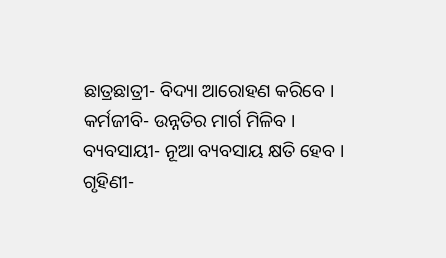ଛାତ୍ରଛାତ୍ରୀ- ବିଦ୍ୟା ଆରୋହଣ କରିବେ ।
କର୍ମଜୀବି- ଉନ୍ନତିର ମାର୍ଗ ମିଳିବ ।
ବ୍ୟବସାୟୀ- ନୂଆ ବ୍ୟବସାୟ କ୍ଷତି ହେବ ।
ଗୃହିଣୀ-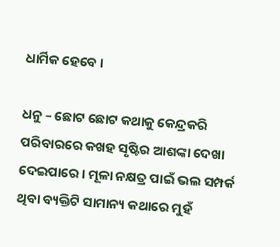ଧାର୍ମିକ ହେବେ ।

ଧନୁ – ଛୋଟ ଛୋଟ କଥାକୁ କେନ୍ଦ୍ରକରି ପରିବାରରେ କଖହ ସୃଷ୍ଟିର ଆଶଙ୍କା ଦେଖା ଦେଇପାରେ । ମୂଳା ନକ୍ଷତ୍ର ପାଇଁ ଭଲ ସମ୍ପର୍କ ଥିବା ବ୍ୟକ୍ତିଟି ସାମାନ୍ୟ କଥାରେ ମୁହଁ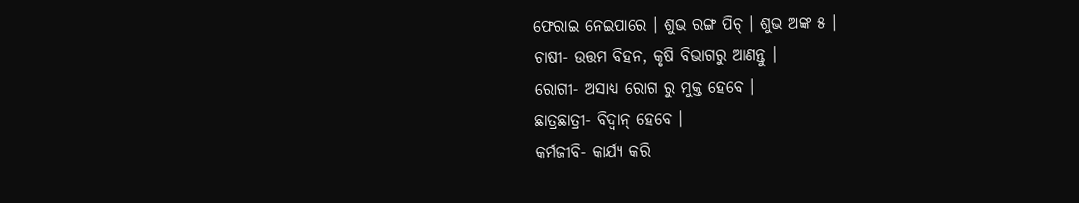ଫେରାଇ ନେଇପାରେ । ଶୁଭ ରଙ୍ଗ ପିଚ୍ । ଶୁଭ ଅଙ୍କ ୫ ।
ଚାଷୀ- ଉତ୍ତମ ବିହନ, କୃଷି ବିଭାଗରୁ ଆଣନ୍ତୁ ।
ରୋଗୀ- ଅସାଧ୍ୟ ରୋଗ ରୁ ମୁକ୍ତ ହେବେ ।
ଛାତ୍ରଛାତ୍ରୀ- ବିଦ୍ୱାନ୍ ହେବେ ।
କର୍ମଜୀବି- କାର୍ଯ୍ୟ କରି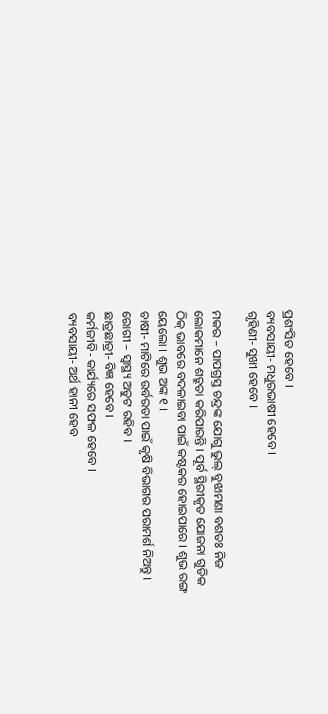ପ୍ରଶଂସିତ ହେବେ ।
ବ୍ୟବସାୟୀ- ମଧୁରଭାଷୀ ହେବେ ।
ଗୃହିଣୀ- ସୁଖୀ ହେବେ ।

ମକର – ପାପଗ୍ରସ୍ତ ଚନ୍ଦ୍ରଙ୍କ ଯୋଗୁ ଭୁଲ୍ ବୁଝାମଣା ବଶତଃ ନିଜ ଲୋକମାନେ ଶତ୍ରୁତା କରିପାରନ୍ତି । ପୂର୍ବ ସ୍ଥିରୀକୃତ ଯୋଜନା ଗୁଡିକ ଠିକ୍ ଭାବରେ ବଦଳାଇବା ପାଇଁ କଷ୍ଟକର ହୋଇପାରେ । ଶୁଭ ରଙ୍ଗ ୟେଲୋ । ଶୁଭ ଅଙ୍କ ୧ ।
ଚାଷୀ- ମାଟିରେ ଉର୍ବରତା ପାଇଁ କୃଷି ବିଭାଗର ପରାମର୍ଶ ନିଅନ୍ତୁ ।
ରୋଗୀ – ସ୍ୱାସ୍ଥ୍ୟ ଅତୁଟ ରହିବ ।
ଛାତ୍ରଛାତ୍ରୀ- ବିଜ୍ଞ ହେବେ ।
କର୍ମଜୀବି- କାର୍ଯ୍ୟରେ ସଫଳ ହେବେ ।
ବ୍ୟବସାୟୀ- ଅର୍ଥ ହାନୀ ହେବ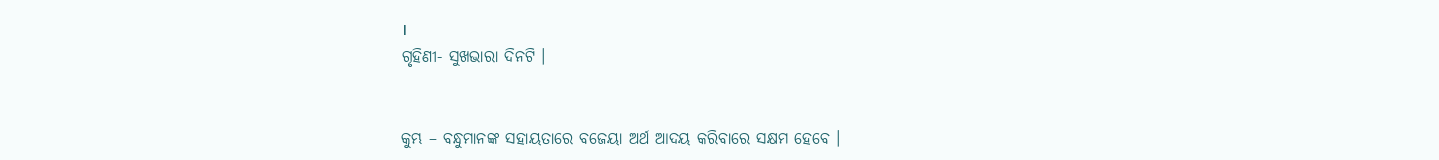।
ଗୃହିଣୀ- ସୁଖଭାରା ଦିନଟି ।


କୁମ୍ଭ – ବନ୍ଧୁମାନଙ୍କ ସହାୟତାରେ ବଜେୟା ଅର୍ଥ ଆଦୟ କରିବାରେ ସକ୍ଷମ ହେବେ ।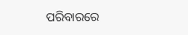ପରିବାରରେ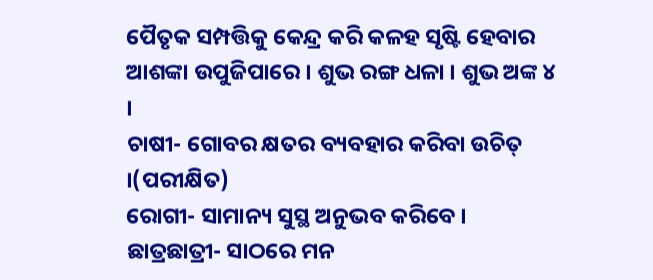ପୈତୃକ ସମ୍ପତ୍ତିକୁ କେନ୍ଦ୍ର କରି କଳହ ସୃଷ୍ଟି ହେବାର ଆଶଙ୍କା ଉପୁଜିପାରେ । ଶୁଭ ରଙ୍ଗ ଧଳା । ଶୁଭ ଅଙ୍କ ୪ ।
ଚାଷୀ- ଗୋବର କ୍ଷତର ବ୍ୟବହାର କରିବା ଉଚିତ୍ ।(ପରୀକ୍ଷିତ)
ରୋଗୀ- ସାମାନ୍ୟ ସୁସ୍ଥ ଅନୁଭବ କରିବେ ।
ଛାତ୍ରଛାତ୍ରୀ- ସାଠରେ ମନ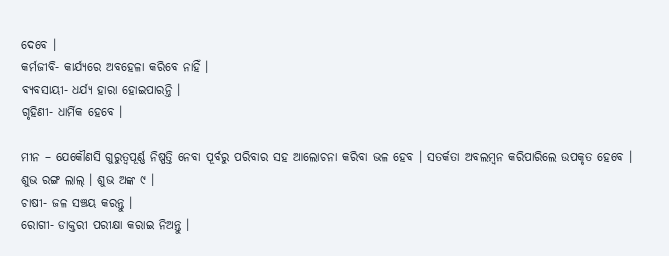ଦେବେ ।
କର୍ମଜୀବି- କାର୍ଯ୍ୟରେ ଅବହେଳା କରିବେ ନାହିଁ ।
ବ୍ୟବସାୟୀ- ଧର୍ଯ୍ୟ ହାରା ହୋଇପାରନ୍ତି ।
ଗୃହିଣୀ- ଧାର୍ମିକ ହେବେ ।

ମୀନ – ଯେକୌଣସି ଗୁରୁତ୍ୱପୂର୍ଣ୍ଣ ନିଷ୍ପତ୍ତି ନେବା ପୂର୍ବରୁ ପରିବାର ସହ ଆଲୋଚନା କରିବା ଭଳ ହେବ । ସତର୍କତା ଅବଲମ୍ବନ କରିପାରିଲେ ଉପକୃତ ହେବେ । ଶୁଭ ରଙ୍ଗ ଲାଲ୍ । ଶୁଭ ଅଙ୍କ ୯ ।
ଚାଷୀ- ଜଳ ସଞ୍ଚୟ କରନ୍ତୁ ।
ରୋଗୀ- ଡାକ୍ତରୀ ପରୀକ୍ଷା କରାଇ ନିଅନ୍ତୁ ।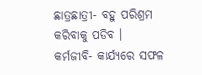ଛାତ୍ରଛାତ୍ରୀ- ବହୁ ପରିଶ୍ରମ କରିବାକୁ ପଡିବ ।
କର୍ମଜୀବି- କାର୍ଯ୍ୟରେ ସଫଳ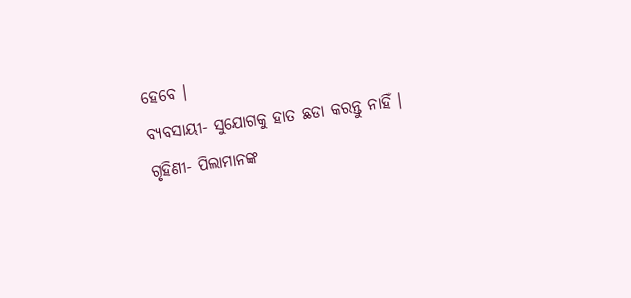ହେବେ ।
ବ୍ୟବସାୟୀ- ସୁଯୋଗକୁ ହାତ ଛଡା କରନ୍ତୁ ନାହିଁ ।
ଗୃହିଣୀ- ପିଲାମାନଙ୍କ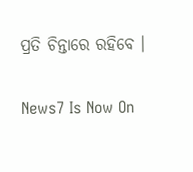ପ୍ରତି ଚିନ୍ତାରେ ରହିବେ ।

News7 Is Now On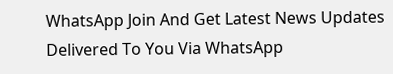WhatsApp Join And Get Latest News Updates Delivered To You Via WhatsApp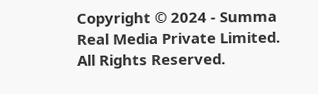Copyright © 2024 - Summa Real Media Private Limited. All Rights Reserved.